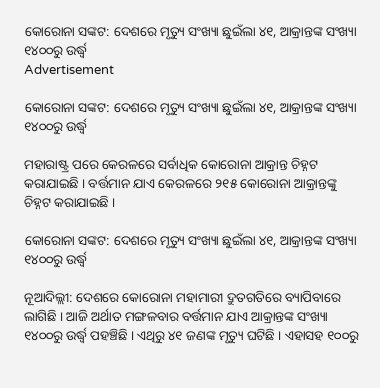କୋରୋନା ସଙ୍କଟ: ଦେଶରେ ମୃତ୍ୟୁ ସଂଖ୍ୟା ଛୁଇଁଲା ୪୧, ଆକ୍ରାନ୍ତଙ୍କ ସଂଖ୍ୟା ୧୪୦୦ରୁ ଉର୍ଦ୍ଧ୍ୱ
Advertisement

କୋରୋନା ସଙ୍କଟ: ଦେଶରେ ମୃତ୍ୟୁ ସଂଖ୍ୟା ଛୁଇଁଲା ୪୧, ଆକ୍ରାନ୍ତଙ୍କ ସଂଖ୍ୟା ୧୪୦୦ରୁ ଉର୍ଦ୍ଧ୍ୱ

ମହାରାଷ୍ଟ୍ର ପରେ କେରଳରେ ସର୍ବାଧିକ କୋରୋନା ଆକ୍ରାନ୍ତ ଚିହ୍ନଟ କରାଯାଇଛି । ବର୍ତ୍ତମାନ ଯାଏ କେରଳରେ ୨୧୫ କୋରୋନା ଆକ୍ରାନ୍ତଙ୍କୁ ଚିହ୍ନଟ କରାଯାଇଛି ।

କୋରୋନା ସଙ୍କଟ: ଦେଶରେ ମୃତ୍ୟୁ ସଂଖ୍ୟା ଛୁଇଁଲା ୪୧, ଆକ୍ରାନ୍ତଙ୍କ ସଂଖ୍ୟା ୧୪୦୦ରୁ ଉର୍ଦ୍ଧ୍ୱ

ନୂଆଦିଲ୍ଲୀ: ଦେଶରେ କୋରୋନା ମହାମାରୀ ଦ୍ରୁତଗତିରେ ବ୍ୟାପିବାରେ ଲାଗିଛି । ଆଜି ଅର୍ଥାତ ମଙ୍ଗଳବାର ବର୍ତ୍ତମାନ ଯାଏ ଆକ୍ରାନ୍ତଙ୍କ ସଂଖ୍ୟା ୧୪୦୦ରୁ ଉର୍ଦ୍ଧ୍ୱ ପହଞ୍ଚିଛି । ଏଥିରୁ ୪୧ ଜଣଙ୍କ ମୃତ୍ୟୁ ଘଟିଛି । ଏହାସହ ୧୦୦ରୁ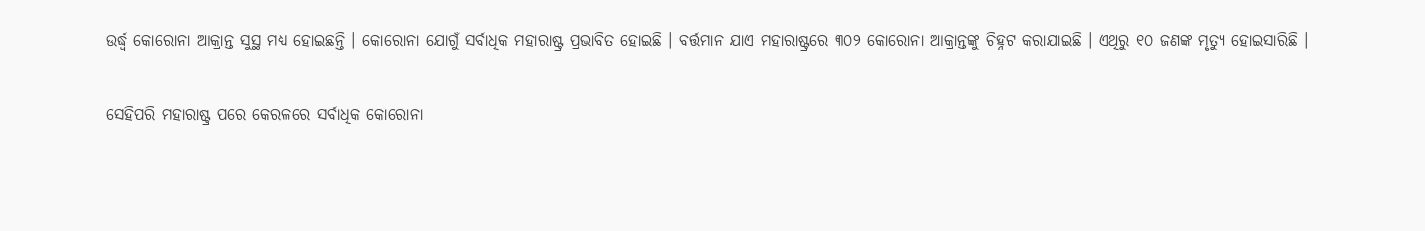ଉର୍ଦ୍ଧ୍ୱ କୋରୋନା ଆକ୍ରାନ୍ତ ସୁସ୍ଥ ମଧ୍ୟ ହୋଇଛନ୍ତି । କୋରୋନା ଯୋଗୁଁ ସର୍ବାଧିକ ମହାରାଷ୍ଟ୍ର ପ୍ରଭାବିତ ହୋଇଛି । ବର୍ତ୍ତମାନ ଯାଏ ମହାରାଷ୍ଟ୍ରରେ ୩୦୨ କୋରୋନା ଆକ୍ରାନ୍ତଙ୍କୁ ଚିହ୍ନଟ କରାଯାଇଛି । ଏଥିରୁ ୧୦ ଜଣଙ୍କ ମୃତ୍ୟୁ ହୋଇସାରିଛି ।

ସେହିପରି ମହାରାଷ୍ଟ୍ର ପରେ କେରଳରେ ସର୍ବାଧିକ କୋରୋନା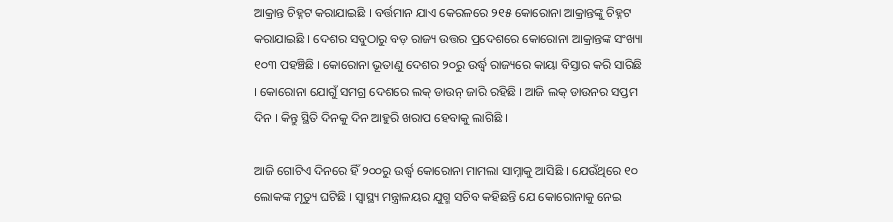ଆକ୍ରାନ୍ତ ଚିହ୍ନଟ କରାଯାଇଛି । ବର୍ତ୍ତମାନ ଯାଏ କେରଳରେ ୨୧୫ କୋରୋନା ଆକ୍ରାନ୍ତଙ୍କୁ ଚିହ୍ନଟ କରାଯାଇଛି । ଦେଶର ସବୁଠାରୁ ବଡ଼ ରାଜ୍ୟ ଉତ୍ତର ପ୍ରଦେଶରେ କୋରୋନା ଆକ୍ରାନ୍ତଙ୍କ ସଂଖ୍ୟା ୧୦୩ ପହଞ୍ଚିଛି । କୋରୋନା ଭୂତାଣୁ ଦେଶର ୨୦ରୁ ଉର୍ଦ୍ଧ୍ୱ ରାଜ୍ୟରେ କାୟା ବିସ୍ତାର କରି ସାରିଛି । କୋରୋନା ଯୋଗୁଁ ସମଗ୍ର ଦେଶରେ ଲକ୍ ଡାଉନ୍ ଜାରି ରହିଛି । ଆଜି ଲକ୍ ଡାଉନର ସପ୍ତମ ଦିନ । କିନ୍ତୁ ସ୍ଥିତି ଦିନକୁ ଦିନ ଆହୁରି ଖରାପ ହେବାକୁ ଲାଗିଛି ।

ଆଜି ଗୋଟିଏ ଦିନରେ ହିଁ ୨୦୦ରୁ ଉର୍ଦ୍ଧ୍ୱ କୋରୋନା ମାମଲା ସାମ୍ନାକୁ ଆସିଛି । ଯେଉଁଥିରେ ୧୦ ଲୋକଙ୍କ ମୃତ୍ୟୁ ଘଟିଛି । ସ୍ୱାସ୍ଥ୍ୟ ମନ୍ତ୍ରାଳୟର ଯୁଗ୍ମ ସଚିବ କହିଛନ୍ତି ଯେ କୋରୋନାକୁ ନେଇ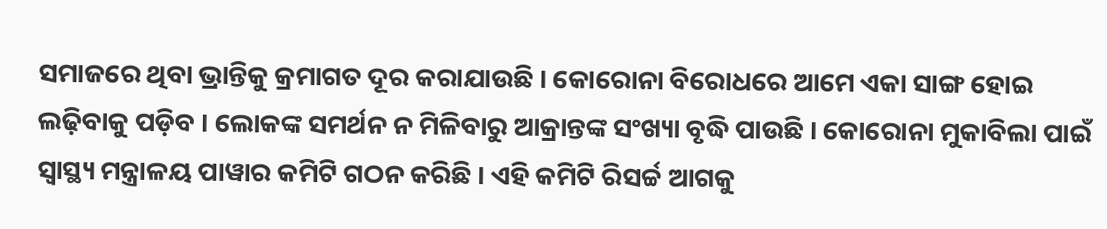ସମାଜରେ ଥିବା ଭ୍ରାନ୍ତିକୁ କ୍ରମାଗତ ଦୂର କରାଯାଉଛି । କୋରୋନା ବିରୋଧରେ ଆମେ ଏକା ସାଙ୍ଗ ହୋଇ ଲଢ଼ିବାକୁ ପଡ଼ିବ । ଲୋକଙ୍କ ସମର୍ଥନ ନ ମିଳିବାରୁ ଆକ୍ରାନ୍ତଙ୍କ ସଂଖ୍ୟା ବୃଦ୍ଧି ପାଉଛି । କୋରୋନା ମୁକାବିଲା ପାଇଁ ସ୍ୱାସ୍ଥ୍ୟ ମନ୍ତ୍ରାଳୟ ପାୱାର କମିଟି ଗଠନ କରିଛି । ଏହି କମିଟି ରିସର୍ଚ୍ଚ ଆଗକୁ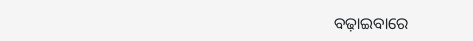ବଢ଼ାଇବାରେ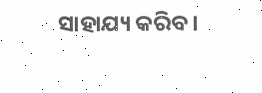ସାହାଯ୍ୟ କରିବ ।